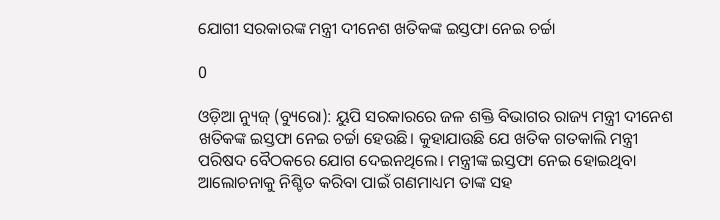ଯୋଗୀ ସରକାରଙ୍କ ମନ୍ତ୍ରୀ ଦୀନେଶ ଖତିକଙ୍କ ଇସ୍ତଫା ନେଇ ଚର୍ଚ୍ଚା

0

ଓଡ଼ିଆ ନ୍ୟୁଜ୍ (ବ୍ୟୁରୋ): ୟୁପି ସରକାରରେ ଜଳ ଶକ୍ତି ବିଭାଗର ରାଜ୍ୟ ମନ୍ତ୍ରୀ ଦୀନେଶ ଖତିକଙ୍କ ଇସ୍ତଫା ନେଇ ଚର୍ଚ୍ଚା ହେଉଛି। କୁହାଯାଉଛି ଯେ ଖତିକ ଗତକାଲି ମନ୍ତ୍ରୀ ପରିଷଦ ବୈଠକରେ ଯୋଗ ଦେଇନଥିଲେ। ମନ୍ତ୍ରୀଙ୍କ ଇସ୍ତଫା ନେଇ ହୋଇଥିବା ଆଲୋଚନାକୁ ନିଶ୍ଚିତ କରିବା ପାଇଁ ଗଣମାଧ୍ୟମ ତାଙ୍କ ସହ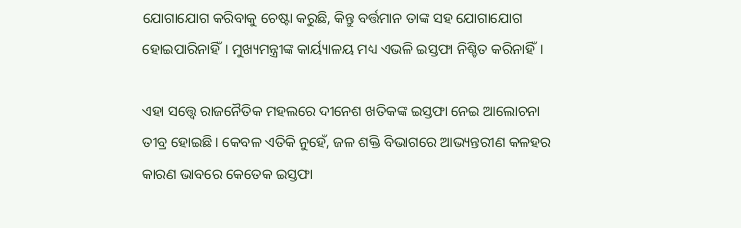ଯୋଗାଯୋଗ କରିବାକୁ ଚେଷ୍ଟା କରୁଛି, କିନ୍ତୁ ବର୍ତ୍ତମାନ ତାଙ୍କ ସହ ଯୋଗାଯୋଗ ହୋଇପାରିନାହିଁ। ମୁଖ୍ୟମନ୍ତ୍ରୀଙ୍କ କାର୍ୟ୍ୟାଳୟ ମଧ୍ୟ ଏଭଳି ଇସ୍ତଫା ନିଶ୍ଚିତ କରିନାହିଁ।

ଏହା ସତ୍ତ୍ୱେ ରାଜନୈତିକ ମହଲରେ ଦୀନେଶ ଖତିକଙ୍କ ଇସ୍ତଫା ନେଇ ଆଲୋଚନା ତୀବ୍ର ହୋଇଛି। କେବଳ ଏତିକି ନୁହେଁ, ଜଳ ଶକ୍ତି ବିଭାଗରେ ଆଭ୍ୟନ୍ତରୀଣ କଳହର କାରଣ ଭାବରେ କେତେକ ଇସ୍ତଫା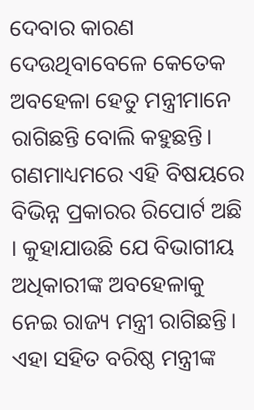ଦେବାର କାରଣ ଦେଉଥିବାବେଳେ କେତେକ ଅବହେଳା ହେତୁ ମନ୍ତ୍ରୀମାନେ ରାଗିଛନ୍ତି ବୋଲି କହୁଛନ୍ତି। ଗଣମାଧ୍ୟମରେ ଏହି ବିଷୟରେ ବିଭିନ୍ନ ପ୍ରକାରର ରିପୋର୍ଟ ଅଛି । କୁହାଯାଉଛି ଯେ ବିଭାଗୀୟ ଅଧିକାରୀଙ୍କ ଅବହେଳାକୁ ନେଇ ରାଜ୍ୟ ମନ୍ତ୍ରୀ ରାଗିଛନ୍ତି। ଏହା ସହିତ ବରିଷ୍ଠ ମନ୍ତ୍ରୀଙ୍କ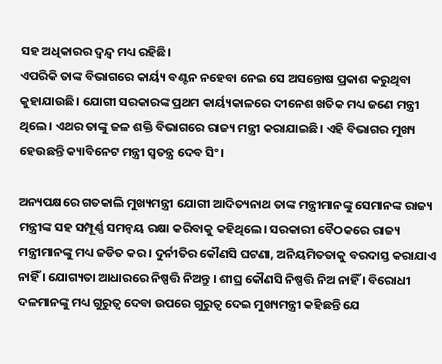ସହ ଅଧିକାରର ଦ୍ୱନ୍ଦ୍ୱ ମଧ୍ୟ ରହିଛି।
ଏପରିକି ତାଙ୍କ ବିଭାଗରେ କାର୍ୟ୍ୟ ବଣ୍ଟନ ନହେବା ନେଇ ସେ ଅସନ୍ତୋଷ ପ୍ରକାଶ କରୁଥିବା କୁହାଯାଉଛି। ଯୋଗୀ ସରକାରଙ୍କ ପ୍ରଥମ କାର୍ୟ୍ୟକାଳରେ ଦୀନେଶ ଖତିକ ମଧ୍ୟ ଜଣେ ମନ୍ତ୍ରୀ ଥିଲେ। ଏଥର ତାଙ୍କୁ ଜଳ ଶକ୍ତି ବିଭାଗରେ ରାଜ୍ୟ ମନ୍ତ୍ରୀ କରାଯାଇଛି। ଏହି ବିଭାଗର ମୁଖ୍ୟ ହେଉଛନ୍ତି କ୍ୟାବିନେଟ ମନ୍ତ୍ରୀ ସ୍ୱତନ୍ତ୍ର ଦେବ ସିଂ।

ଅନ୍ୟପକ୍ଷରେ ଗତକାଲି ମୁଖ୍ୟମନ୍ତ୍ରୀ ଯୋଗୀ ଆଦିତ୍ୟନାଥ ତାଙ୍କ ମନ୍ତ୍ରୀମାନଙ୍କୁ ସେମାନଙ୍କ ରାଜ୍ୟ ମନ୍ତ୍ରୀଙ୍କ ସହ ସମ୍ପୂର୍ଣ୍ଣ ସମନ୍ୱୟ ରକ୍ଷା କରିବାକୁ କହିଥିଲେ। ସରକାରୀ ବୈଠକରେ ରାଜ୍ୟ ମନ୍ତ୍ରୀମାନଙ୍କୁ ମଧ୍ୟ ଜଡିତ କର। ଦୁର୍ନୀତିର କୌଣସି ଘଟଣା, ଅନିୟମିତତାକୁ ବରଦାସ୍ତ କରାଯାଏ ନାହିଁ । ଯୋଗ୍ୟତା ଆଧାରରେ ନିଷ୍ପତ୍ତି ନିଅନ୍ତୁ । ଶୀଘ୍ର କୌଣସି ନିଷ୍ପତ୍ତି ନିଅ ନାହିଁ । ବିରୋଧୀ ଦଳମାନଙ୍କୁ ମଧ୍ୟ ଗୁରୁତ୍ୱ ଦେବା ଉପରେ ଗୁରୁତ୍ୱ ଦେଇ ମୁଖ୍ୟମନ୍ତ୍ରୀ କହିଛନ୍ତି ଯେ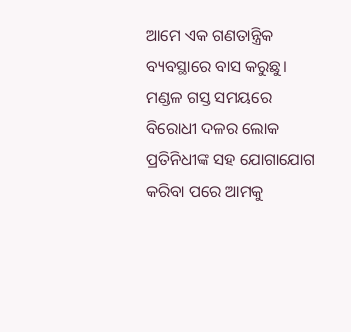ଆମେ ଏକ ଗଣତାନ୍ତ୍ରିକ ବ୍ୟବସ୍ଥାରେ ବାସ କରୁଛୁ। ମଣ୍ଡଳ ଗସ୍ତ ସମୟରେ ବିରୋଧୀ ଦଳର ଲୋକ ପ୍ରତିନିଧୀଙ୍କ ସହ ଯୋଗାଯୋଗ କରିବା ପରେ ଆମକୁ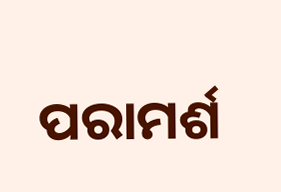ପରାମର୍ଶ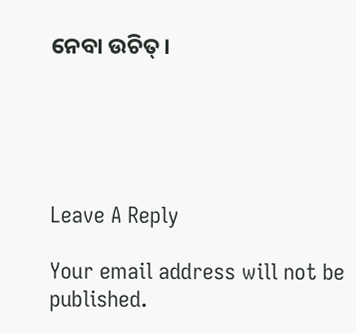ନେବା ଉଚିତ୍।





Leave A Reply

Your email address will not be published.